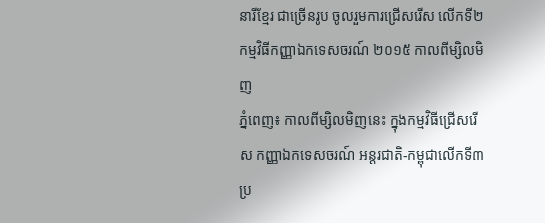នារីខ្មែរ ជាច្រើនរូប ចូលរួមការជ្រើសរើស លើកទី២ កម្មវិធីកញ្ញាឯកទេសចរណ៍ ២០១៥ កាលពីម្សិលមិញ
ភំ្នពេញ៖ កាលពីម្សិលមិញនេះ ក្នុងកម្មវិធីជ្រើសរើស កញ្ញាឯកទេសចរណ៍ អន្តរជាតិ-កម្ពុជាលើកទី៣ ប្រ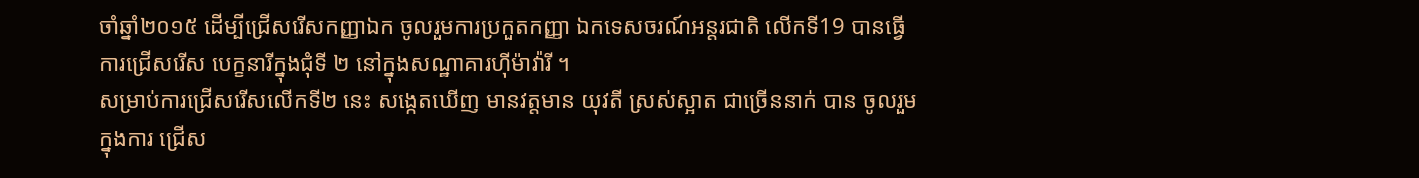ចាំឆ្នាំ២០១៥ ដើម្បីជ្រើសរើសកញ្ញាឯក ចូលរួមការប្រកួតកញ្ញា ឯកទេសចរណ៍អន្តរជាតិ លើកទី19 បានធ្វើការជ្រើសរើស បេក្ខនារីក្នុងជុំទី ២ នៅក្នុងសណ្ឋាគារហ៊ីម៉ាវ៉ារី ។
សម្រាប់ការជ្រើសរើសលើកទី២ នេះ សង្កេតឃើញ មានវត្តមាន យុវតី ស្រស់ស្អាត ជាច្រើននាក់ បាន ចូលរួមក្នុងការ ជ្រើស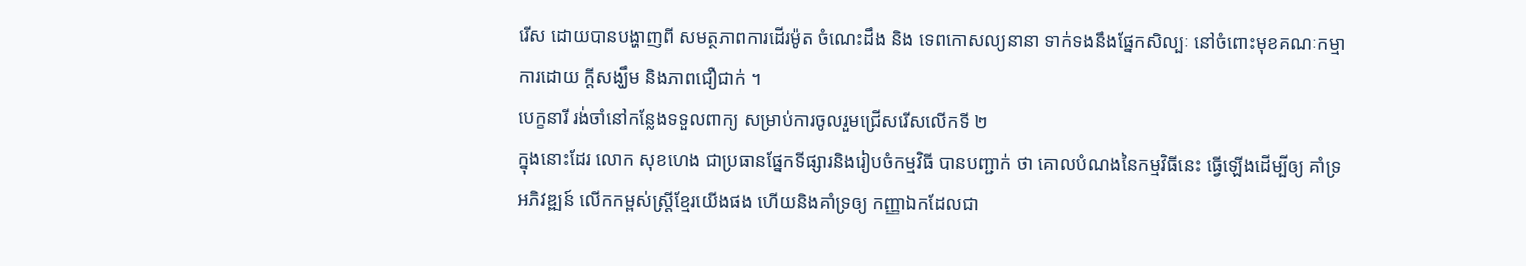រើស ដោយបានបង្ហាញពី សមត្ថភាពការដើរម៉ូត ចំណេះដឹង និង ទេពកោសល្យនានា ទាក់ទងនឹងផ្នែកសិល្បៈ នៅចំពោះមុខគណៈកម្មាការដោយ ក្តីសង្ឃឹម និងភាពជឿជាក់ ។
បេក្ខនារី រង់ចាំនៅកន្លែងទទួលពាក្យ សម្រាប់ការចូលរួមជ្រើសរើសលើកទី ២
ក្នុងនោះដែរ លោក សុខហេង ជាប្រធានផ្នែកទីផ្សារនិងរៀបចំកម្មវិធី បានបញ្ជាក់ ថា គោលបំណងនៃកម្មវិធីនេះ ធ្វើឡើងដើម្បីឲ្យ គាំទ្រ អភិវឌ្ឍន៍ លើកកម្ពស់ស្ត្រីខ្មែរយើងផង ហើយនិងគាំទ្រឲ្យ កញ្ញាឯកដែលជា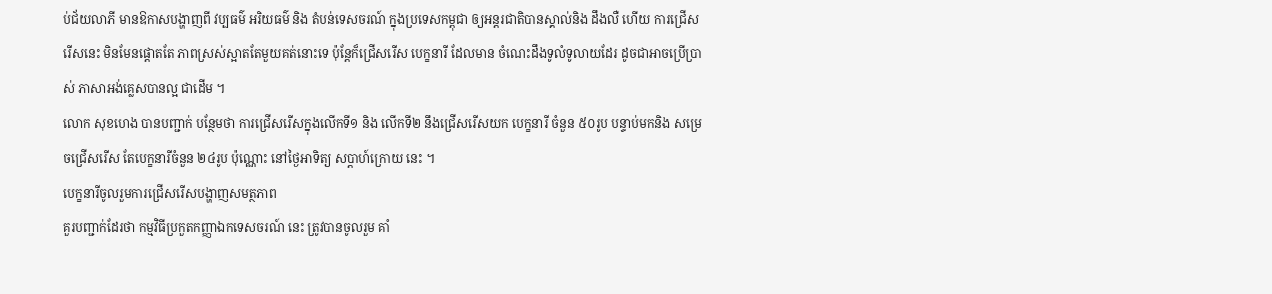ប់ជ័យលាភី មានឱកាសបង្ហាញពី វប្បធម៌ អរិយធម៌ និង តំបន់ទេសចរណ៍ ក្នុងប្រទេសកម្ពុជា ឲ្យអន្តរជាតិបានស្គាល់និង ដឹងលឺ ហើយ ការជ្រើសរើសនេះ មិនមែនផ្តោតតែ ភាពស្រស់ស្អាតតែមួយគត់នោះទេ ប៉ុន្តែក៏ជ្រើសរើស បេក្ខនារី ដែលមាន ចំណេះដឹងទូលំទូលាយដែរ ដូចជាអាចប្រើប្រាស់ ភាសាអង់គ្លេសបានល្អ ជាដើម ។
លោក សុខហេង បានបញ្ជាក់ បន្ថែមថា ការជ្រើសរើសក្នុងលើកទី១ និង លើកទី២ នឹងជ្រើសរើសយក បេក្ខនារី ចំនួន ៥០រូប បន្ទាប់មកនិង សម្រេចជ្រើសរើស តែបេក្ខនារីចំនួន ២៤រូប ប៉ុណ្ណោះ នៅថ្ងៃអាទិត្យ សប្តាហ៍ក្រោយ នេះ ។
បេក្ខនារីចូលរួមការជ្រើសរើសបង្ហាញសមត្ថភាព
គួរបញ្ជាក់ដែរថា កម្មវិធីប្រកួតកញ្ញាឯកទេសចរណ៍ នេះ ត្រូវបានចូលរួម គាំ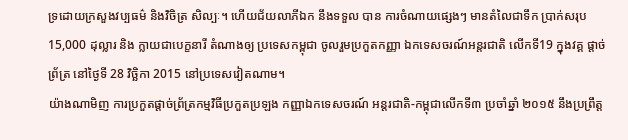ទ្រដោយក្រសួងវប្បធម៌ និងវិចិត្រ សិល្បៈ។ ហើយជ័យលាភីឯក នឹងទទួល បាន ការចំណាយផ្សេងៗ មានតំលៃជាទឹក ប្រាក់សរុប 15,000 ដុល្លារ និង ក្លាយជាបេក្ខនារី តំណាងឲ្យ ប្រទេសកម្ពុជា ចូលរួមប្រកួតកញ្ញា ឯកទេសចរណ៍អន្តរជាតិ លើកទី19 ក្នុងវគ្គ ផ្តាច់ព្រ័ត្រ នៅថ្ងៃទី 28 វិច្ឆិកា 2015 នៅប្រទេសវៀតណាម។
យ៉ាងណាមិញ ការប្រកួតផ្តាច់ព្រ័ត្រកម្មវិធីប្រកួតប្រឡង កញ្ញាឯកទេសចរណ៍ អន្តរជាតិ-កម្ពុជាលើកទី៣ ប្រចាំឆ្នាំ ២០១៥ នឹងប្រព្រឹត្ត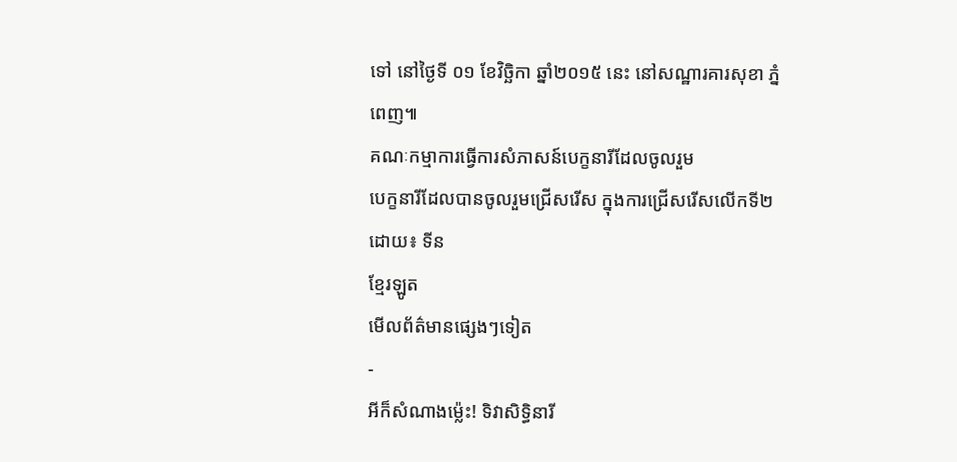ទៅ នៅថ្ងៃទី ០១ ខែវិច្ឆិកា ឆ្នាំ២០១៥ នេះ នៅសណ្ឋារគារសុខា ភ្នំពេញ៕
គណៈកម្មាការធ្វើការសំភាសន៍បេក្ខនារីដែលចូលរួម
បេក្ខនារីដែលបានចូលរួមជ្រើសរើស ក្នុងការជ្រើសរើសលើកទី២
ដោយ៖ ទីន
ខ្មែរឡូត
មើលព័ត៌មានផ្សេងៗទៀត
-
អីក៏សំណាងម្ល៉េះ! ទិវាសិទ្ធិនារី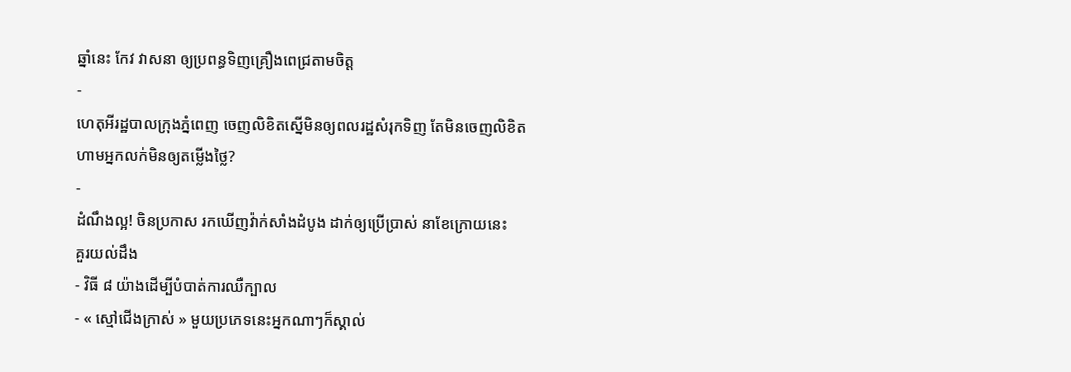ឆ្នាំនេះ កែវ វាសនា ឲ្យប្រពន្ធទិញគ្រឿងពេជ្រតាមចិត្ត
-
ហេតុអីរដ្ឋបាលក្រុងភ្នំពេញ ចេញលិខិតស្នើមិនឲ្យពលរដ្ឋសំរុកទិញ តែមិនចេញលិខិតហាមអ្នកលក់មិនឲ្យតម្លើងថ្លៃ?
-
ដំណឹងល្អ! ចិនប្រកាស រកឃើញវ៉ាក់សាំងដំបូង ដាក់ឲ្យប្រើប្រាស់ នាខែក្រោយនេះ
គួរយល់ដឹង
- វិធី ៨ យ៉ាងដើម្បីបំបាត់ការឈឺក្បាល
- « ស្មៅជើងក្រាស់ » មួយប្រភេទនេះអ្នកណាៗក៏ស្គាល់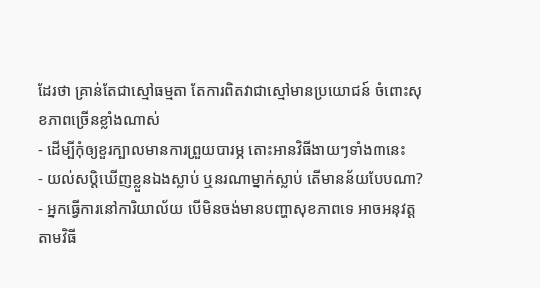ដែរថា គ្រាន់តែជាស្មៅធម្មតា តែការពិតវាជាស្មៅមានប្រយោជន៍ ចំពោះសុខភាពច្រើនខ្លាំងណាស់
- ដើម្បីកុំឲ្យខួរក្បាលមានការព្រួយបារម្ភ តោះអានវិធីងាយៗទាំង៣នេះ
- យល់សប្តិឃើញខ្លួនឯងស្លាប់ ឬនរណាម្នាក់ស្លាប់ តើមានន័យបែបណា?
- អ្នកធ្វើការនៅការិយាល័យ បើមិនចង់មានបញ្ហាសុខភាពទេ អាចអនុវត្តតាមវិធី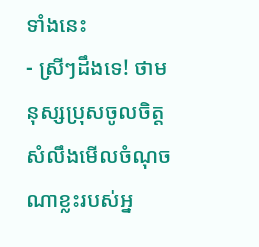ទាំងនេះ
- ស្រីៗដឹងទេ! ថាមនុស្សប្រុសចូលចិត្ត សំលឹងមើលចំណុចណាខ្លះរបស់អ្ន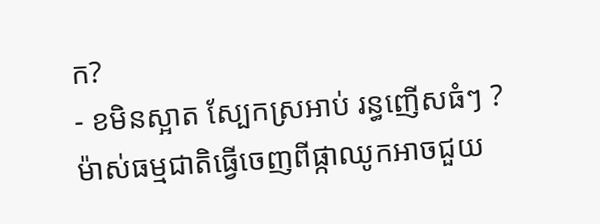ក?
- ខមិនស្អាត ស្បែកស្រអាប់ រន្ធញើសធំៗ ? ម៉ាស់ធម្មជាតិធ្វើចេញពីផ្កាឈូកអាចជួយ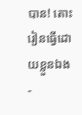បាន! តោះរៀនធ្វើដោយខ្លួនឯង
-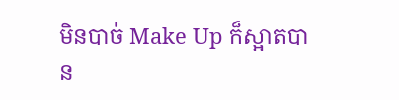មិនបាច់ Make Up ក៏ស្អាតបាន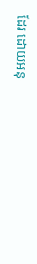ដែរ ដោយអនុ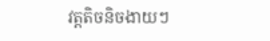វត្តតិចនិចងាយៗ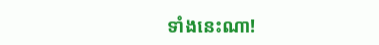ទាំងនេះណា!